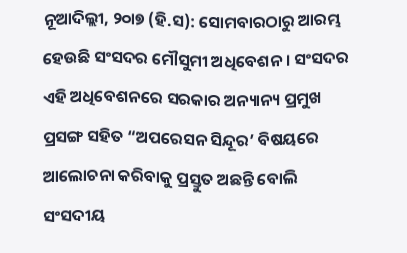ନୂଆଦିଲ୍ଲୀ, ୨୦ା୭ (ହି.ସ): ସୋମବାରଠାରୁ ଆରମ୍ଭ ହେଉଛି ସଂସଦର ମୌସୁମୀ ଅଧିବେଶନ । ସଂସଦର ଏହି ଅଧିବେଶନରେ ସରକାର ଅନ୍ୟାନ୍ୟ ପ୍ରମୁଖ ପ୍ରସଙ୍ଗ ସହିତ “ଅପରେସନ ସିନ୍ଦୂର’ ବିଷୟରେ ଆଲୋଚନା କରିବାକୁ ପ୍ରସ୍ତୁତ ଅଛନ୍ତି ବୋଲି ସଂସଦୀୟ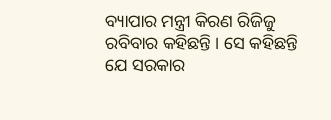ବ୍ୟାପାର ମନ୍ତ୍ରୀ କିରଣ ରିଜିଜୁ ରବିବାର କହିଛନ୍ତି । ସେ କହିଛନ୍ତି ଯେ ସରକାର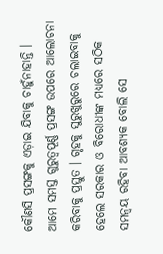କୌଣସି ପ୍ରସଙ୍ଗକୁ ଏଡ଼ାଇ ଯିବାକୁ ଚାହୁଁନାହାନ୍ତି । ଆମେ ସମସ୍ତ ଗୁରୁତ୍ୱପୂର୍ଣ୍ଣ ପ୍ରସଙ୍ଗ ଉପରେ ଆଲୋଚନା କରିବାକୁ ପ୍ରସ୍ତୁତ । ଗୃହକୁ ସୁରୁଖୁରୁରେ ଚଲାଇବାକୁ ହେଲେ ସରକାର ଓ ବିରୋଧୀଙ୍କ ମଧ୍ୟରେ ସଠିକ ସମନ୍ୱୟ ରହିବା ଆବଶ୍ୟକ ବୋଲି ସେ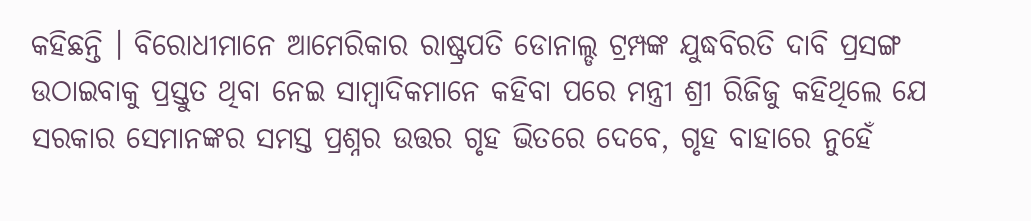କହିଛନ୍ତି । ବିରୋଧୀମାନେ ଆମେରିକାର ରାଷ୍ଟ୍ରପତି ଡୋନାଲ୍ଡ ଟ୍ରମ୍ପଙ୍କ ଯୁଦ୍ଧବିରତି ଦାବି ପ୍ରସଙ୍ଗ ଉଠାଇବାକୁ ପ୍ରସ୍ତୁତ ଥିବା ନେଇ ସାମ୍ବାଦିକମାନେ କହିବା ପରେ ମନ୍ତ୍ରୀ ଶ୍ରୀ ରିଜିଜୁ କହିଥିଲେ ଯେ ସରକାର ସେମାନଙ୍କର ସମସ୍ତ ପ୍ରଶ୍ନର ଉତ୍ତର ଗୃହ ଭିତରେ ଦେବେ, ଗୃହ ବାହାରେ ନୁହେଁ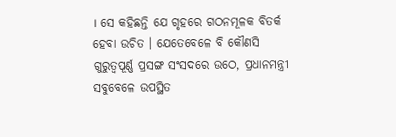। ସେ କହିଛନ୍ତି ଯେ ଗୃହରେ ଗଠନମୂଳକ ବିତର୍କ ହେବା ଉଚିତ । ଯେତେବେଳେ ବି କୌଣସି ଗୁରୁତ୍ୱପୂର୍ଣ୍ଣ ପ୍ରସଙ୍ଗ ସଂସଦରେ ଉଠେ, ପ୍ରଧାନମନ୍ତ୍ରୀ ସବୁବେଳେ ଉପସ୍ଥିତ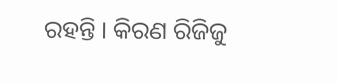ରହନ୍ତି । କିରଣ ରିଜିଜୁ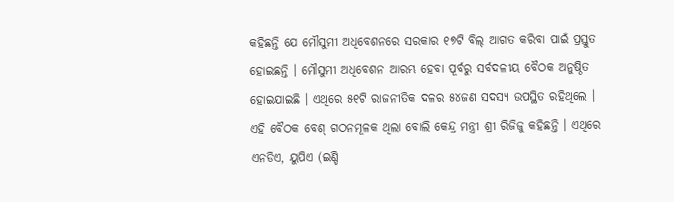କହିଛନ୍ତି ଯେ ମୌସୁମୀ ଅଧିବେଶନରେ ସରକାର ୧୭ଟି ବିଲ୍ ଆଗତ କରିବା ପାଇଁ ପ୍ରସ୍ତୁତ ହୋଇଛନ୍ତି । ମୌସୁମୀ ଅଧିବେଶନ ଆରମ୍ଭ ହେବା ପୂର୍ବରୁ ସର୍ବଦଳୀୟ ବୈଠକ ଅନୁଷ୍ଠିତ ହୋଇଯାଇଛି । ଏଥିରେ ୫୧ଟି ରାଜନୀତିକ ଦଳର ୫୪ଜଣ ସଦସ୍ୟ ଉପସ୍ଥିତ ରହିଥିଲେ । ଏହି ବୈଠକ ବେଶ୍ ଗଠନମୂଳକ ଥିଲା ବୋଲି କେନ୍ଦ୍ର ମନ୍ତ୍ରୀ ଶ୍ରୀ ରିଜିଜୁ କହିଛନ୍ତି । ଏଥିରେ ଏନଡିଏ, ୟୁପିଏ (ଇଣ୍ଡି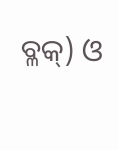ବ୍ଳକ୍) ଓ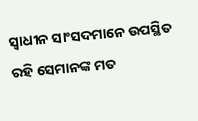ସ୍ୱାଧୀନ ସାଂସଦମାନେ ଉପସ୍ଥିତ ରହି ସେମାନଙ୍କ ମତ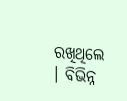ରଖିଥିଲେ । ବିଭିନ୍ନ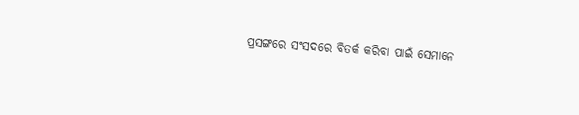ପ୍ରସଙ୍ଗରେ ସଂସଦରେ ବିତର୍କ କରିବା ପାଇଁ ସେମାନେ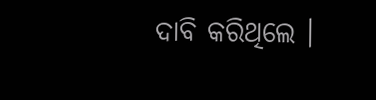ଦାବି କରିଥିଲେ ।